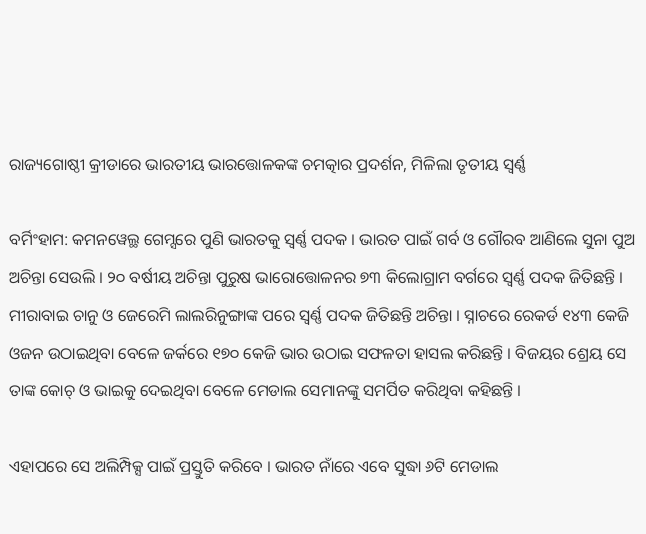ରାଜ୍ୟଗୋଷ୍ଠୀ କ୍ରୀଡାରେ ଭାରତୀୟ ଭାରତ୍ତୋଳକଙ୍କ ଚମତ୍କାର ପ୍ରଦର୍ଶନ, ମିଳିଲା ତୃତୀୟ ସ୍ୱର୍ଣ୍ଣ

ବର୍ମିଂହାମ: କମନୱେଲ୍ଥ ଗେମ୍ସରେ ପୁଣି ଭାରତକୁ ସ୍ବର୍ଣ୍ଣ ପଦକ । ଭାରତ ପାଇଁ ଗର୍ବ ଓ ଗୌରବ ଆଣିଲେ ସୁନା ପୁଅ ଅଚିନ୍ତା ସେଉଲି । ୨୦ ବର୍ଷୀୟ ଅଚିନ୍ତା ପୁରୁଷ ଭାରୋତ୍ତୋଳନର ୭୩ କିଲୋଗ୍ରାମ ବର୍ଗରେ ସ୍ବର୍ଣ୍ଣ ପଦକ ଜିତିଛନ୍ତି । ମୀରାବାଇ ଚାନୁ ଓ ଜେରେମି ଲାଲରିନୁଙ୍ଗାଙ୍କ ପରେ ସ୍ୱର୍ଣ୍ଣ ପଦକ ଜିତିଛନ୍ତି ଅଚିନ୍ତା । ସ୍ନାଚରେ ରେକର୍ଡ ୧୪୩ କେଜି ଓଜନ ଉଠାଇଥିବା ବେଳେ ଜର୍କରେ ୧୭୦ କେଜି ଭାର ଉଠାଇ ସଫଳତା ହାସଲ କରିଛନ୍ତି । ବିଜୟର ଶ୍ରେୟ ସେ ତାଙ୍କ କୋଚ୍ ଓ ଭାଇକୁ ଦେଇଥିବା ବେଳେ ମେଡାଲ ସେମାନଙ୍କୁ ସମର୍ପିତ କରିଥିବା କହିଛନ୍ତି ।

ଏହାପରେ ସେ ଅଲିମ୍ପିକ୍ସ ପାଇଁ ପ୍ରସ୍ତୁତି କରିବେ । ଭାରତ ନାଁରେ ଏବେ ସୁଦ୍ଧା ୬ଟି ମେଡାଲ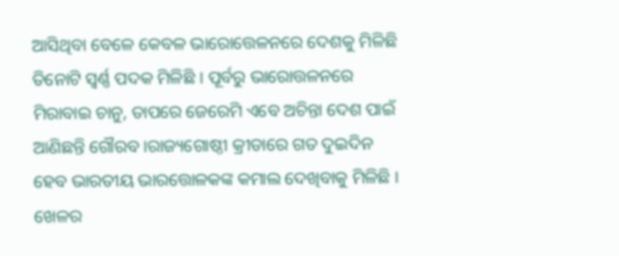ଆସିଥିବା ବେଳେ କେବଳ ଭାରୋତ୍ତେଳନରେ ଦେଶକୁ ମିଳିଛି ତିନୋଟି ସ୍ବର୍ଣ୍ଣ ପଦକ ମିଳିଛି । ପୂର୍ବରୁ ଭାରୋତ୍ତଳନରେ ମିରାବାଇ ଚାନୁ, ତାପରେ ଜେରେମି ଏବେ ଅଚିନ୍ତା ଦେଶ ପାଇଁ ଆଣିଛନ୍ତି ଗୌରବ ।ରାଜ୍ୟଗୋଷ୍ଠୀ କ୍ରୀଡାରେ ଗତ ଦୁଇଦିନ ହେବ ଭାରତୀୟ ଭାରତ୍ତୋଳକଙ୍କ କମାଲ ଦେଖିବାକୁ ମିଳିଛି । ଖେଳର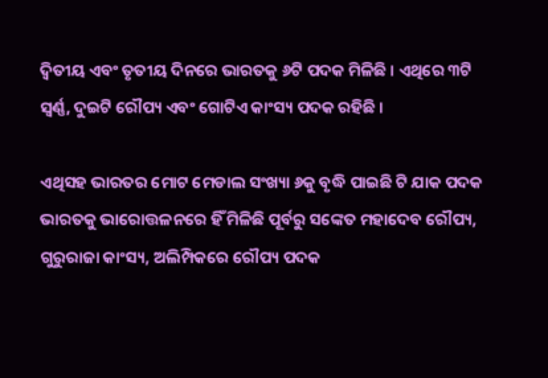ଦ୍ୱିତୀୟ ଏବଂ ତୃତୀୟ ଦିନରେ ଭାରତକୁ ୬ଟି ପଦକ ମିଳିଛି । ଏଥିରେ ୩ଟି ସ୍ୱର୍ଣ୍ଣ, ଦୁଇଟି ରୌପ୍ୟ ଏବଂ ଗୋଟିଏ କାଂସ୍ୟ ପଦକ ରହିଛି ।

ଏଥିସହ ଭାରତର ମୋଟ ମେଡାଲ ସଂଖ୍ୟା ୬କୁ ବୃଦ୍ଧି ପାଇଛି ଟି ଯାକ ପଦକ ଭାରତକୁ ଭାରୋତ୍ତଳନରେ ହିଁ ମିଳିଛି ପୂର୍ବରୁ ସଙ୍କେତ ମହାଦେବ ରୌପ୍ୟ, ଗୁରୁରାଜା କାଂସ୍ୟ, ଅଲିମ୍ପିକରେ ରୌପ୍ୟ ପଦକ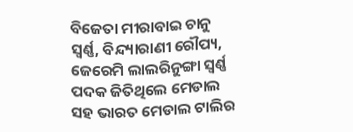ବିଜେତା ମୀରାବାଇ ଚାନୁ ସ୍ୱର୍ଣ୍ଣ, ବିନ୍ଦ୍ୟାରାଣୀ ରୌପ୍ୟ, ଜେରେମି ଲାଲରିନୁଙ୍ଗା ସ୍ୱର୍ଣ୍ଣ ପଦକ ଜିତିଥିଲେ ମେଡାଲ ସହ ଭାରତ ମେଡାଲ ଟାଲିର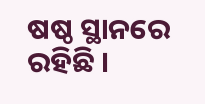ଷଷ୍ଠ ସ୍ଥାନରେ ରହିଛି ।